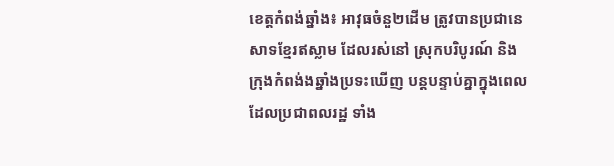ខេត្តកំពង់ឆ្នាំង៖ អាវុធចំនួ២ដើម ត្រូវបានប្រជានេសាទខ្មែរឥស្លាម ដែលរស់នៅ ស្រុកបរិបូរណ៍ និង ក្រុងកំពង់ងឆ្នាំងប្រទះឃើញ បន្តបន្ទាប់គ្នាក្នុងពេល ដែលប្រជាពលរដ្ឋ ទាំង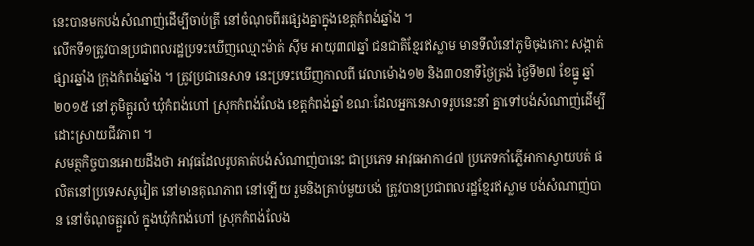នេះបានមកបង់សំណាញ់ដើម្បីចាប់ត្រី នៅចំណុចពីរផ្សេងគ្នាក្នុងខេត្តកំពង់ឆ្នាំង ។
លើកទី១ត្រូវបានប្រជាពលរដ្ឋប្រទះឃើញឈ្មោះម៉ាត់ ស៊ីម អាយុ៣៧ឆ្នាំ ជនជាតិខ្មែរឥស្លាម មានទីលំនៅភូមិចុងកោះ សង្កាត់ផ្សារឆ្នាំង ក្រុងកំពង់ឆ្នាំង ។ ត្រូវប្រជានេសាទ នេះប្រទះឃើញកាលពី វេលាម៉ោង១២ និង៣០នាទីថ្ងៃត្រង់ ថ្ងៃទី២៧ ខែធ្នូ ឆ្នាំ២០១៥ នៅភូមិត្អូរលំ ឃុំកំពង់ហៅ ស្រុកកំពង់លែង ខេត្តកំពង់ឆ្នាំ ខណៈដែលអ្នកនេសាទរូបនេះនាំ គ្នាទៅបង់សំណាញ់ដើម្បីដោះស្រាយជីវភាព ។
សមត្ថកិច្ចបានអោយដឹងថា អាវុធដែលរូបគាត់បង់សំណាញ់បានេះ ជាប្រភេទ អាវុធអាកា៤៧ ប្រភេទកាំភ្លើអាកាស្វាយបត់ ផលិតនៅប្រទេសសូវៀត នៅមានគុណភាព នៅឡើយ រួមនិងគ្រាប់មួយបង់ ត្រូវបានប្រជាពលរដ្ឋខ្មែរឥស្លាម បង់សំណាញ់បាន នៅចំណុចត្អួរលំ ក្នុងឃុំកំពង់ហៅ ស្រុកកំពង់លែង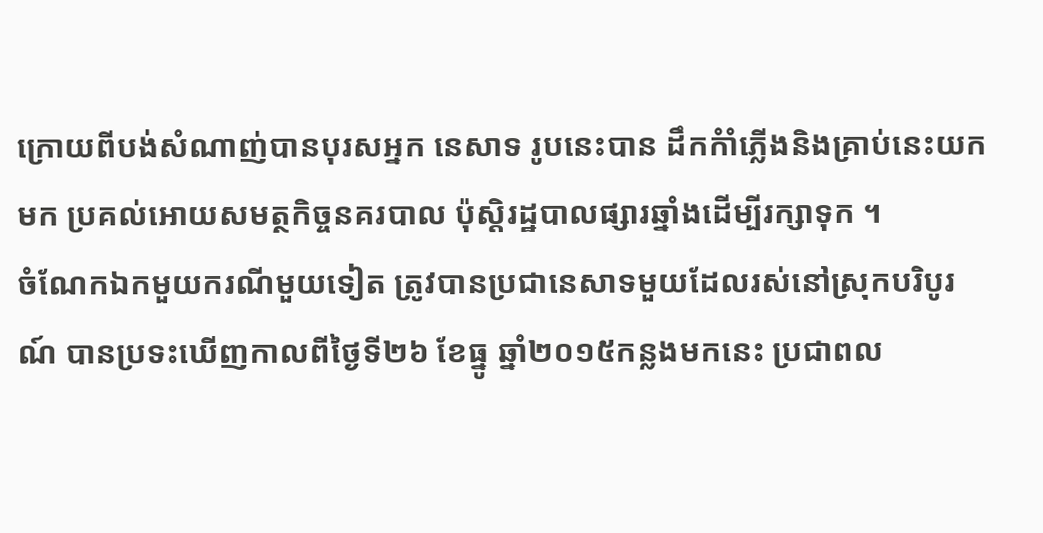ក្រោយពីបង់សំណាញ់បានបុរសអ្នក នេសាទ រូបនេះបាន ដឹកកំាំភ្លើងនិងគ្រាប់នេះយកមក ប្រគល់អោយសមត្ថកិច្ចនគរបាល ប៉ុស្តិរដ្ឋបាលផ្សារឆ្នាំងដើម្បីរក្សាទុក ។
ចំណែកឯកមួយករណីមួយទៀត ត្រូវបានប្រជានេសាទមួយដែលរស់នៅស្រុកបរិបូរណ៍ បានប្រទះឃើញកាលពីថ្ងៃទី២៦ ខែធ្នូ ឆ្នាំ២០១៥កន្លងមកនេះ ប្រជាពល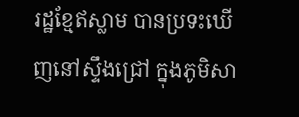រដ្ឋខ្មែឥស្លាម បានប្រទះឃើញនៅស្ទឹងជ្រៅ ក្នុងភូមិសា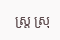ស្ត្រ ស្រុ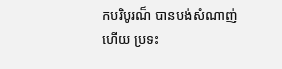កបរិបូរណ៏ បានបង់សំណាញ់ហើយ ប្រទះ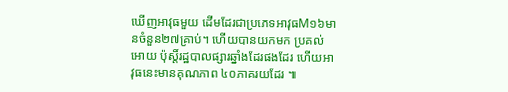ឃើញអាវុធមួយ ដើមដែរជាប្រភេទអាវុធM១៦មានចំនួន២៧គ្រាប់។ ហើយបានយកមក ប្រគល់អោយ ប៉ុស្តិ៍រដ្ឋបាលផ្សារឆ្នាំងដែរផងដែរ ហើយអាវុធនេះមានគុណភាព ៤០ភាគរយដែរ ៕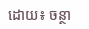ដោយ៖ ចន្ថា